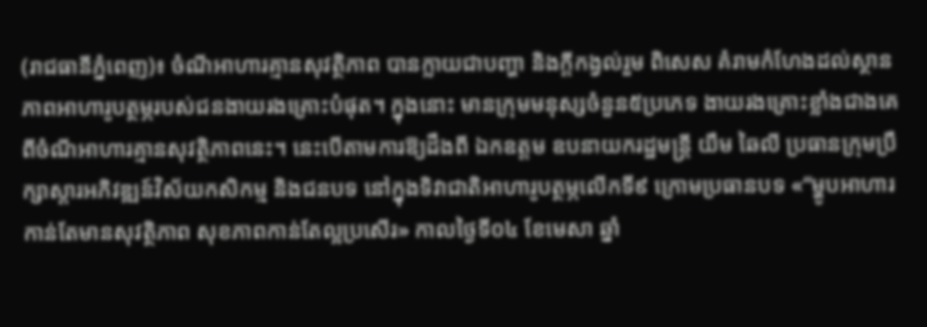(រាជធានីភ្នំពេញ)៖ ចំណីអាហារគ្មានសុវត្ថិភាព បានក្លាយជាបញ្ហា និងក្ដីកង្វល់រួម ពិសេស គំរាមកំហែងដល់ស្ថានភាពអាហារូបត្ថម្ភរបស់ជនងាយរងគ្រោះបំផុត។ ក្នុងនោះ មានក្រុមមនុស្សចំនួន៥ប្រភេទ ងាយរងគ្រោះខ្លាំងជាងគេពីចំណីអាហារគ្មានសុវត្ថិភាពនេះ។ នេះបើតាមការឱ្យដឹងពី ឯកឧត្តម ឧបនាយករដ្ឋមន្រ្តី យឹម ឆៃលី ប្រធានក្រុមប្រឹក្សាស្ដារអភិវឌ្ឍន៍វិស័យកសិកម្ម និងជនបទ នៅក្នុងទិវាជាតិអាហារូបត្ថម្ភលើកទី៩ ក្រោមប្រធានបទ «“ម្ហូបអាហារកាន់តែមានសុវត្ថិភាព សុខភាពកាន់តែល្អប្រសើរ» កាលថ្ងៃទី០៤ ខែមេសា ឆ្នាំ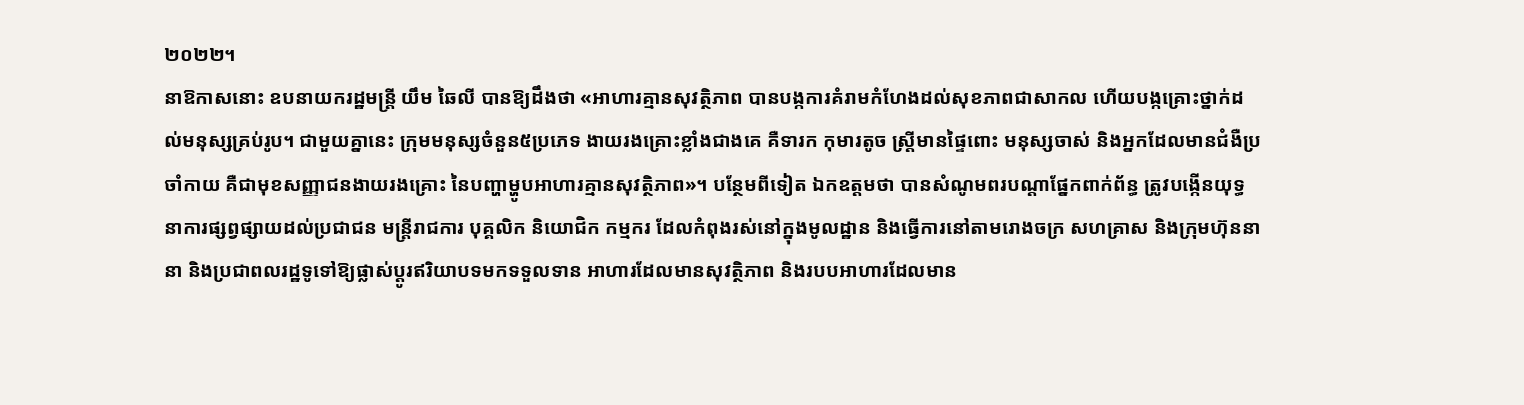២០២២។
នាឱកាសនោះ ឧបនាយករដ្ឋមន្រ្តី យឹម ឆៃលី បានឱ្យដឹងថា «អាហារគ្មានសុវត្ថិភាព បានបង្កការគំរាមកំហែងដល់សុខភាពជាសាកល ហើយបង្កគ្រោះថ្នាក់ដល់មនុស្សគ្រប់រូប។ ជាមួយគ្នានេះ ក្រុមមនុស្សចំនួន៥ប្រភេទ ងាយរងគ្រោះខ្លាំងជាងគេ គឺទារក កុមារតូច ស្ត្រីមានផ្ទៃពោះ មនុស្សចាស់ និងអ្នកដែលមានជំងឺប្រចាំកាយ គឺជាមុខសញ្ញាជនងាយរងគ្រោះ នៃបញ្ហាម្ហូបអាហារគ្មានសុវត្ថិភាព»។ បន្ថែមពីទៀត ឯកឧត្តមថា បានសំណូមពរបណ្តាផ្នែកពាក់ព័ន្ធ ត្រូវបង្កើនយុទ្ធនាការផ្សព្វផ្សាយដល់ប្រជាជន មន្ត្រីរាជការ បុគ្គលិក និយោជិក កម្មករ ដែលកំពុងរស់នៅក្នុងមូលដ្ឋាន និងធ្វើការនៅតាមរោងចក្រ សហគ្រាស និងក្រុមហ៊ុននានា និងប្រជាពលរដ្ឋទូទៅឱ្យផ្លាស់ប្ដូរឥរិយាបទមកទទួលទាន អាហារដែលមានសុវត្ថិភាព និងរបបអាហារដែលមាន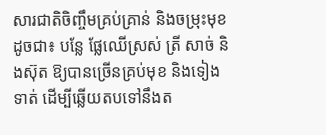សារជាតិចិញ្ចឹមគ្រប់គ្រាន់ និងចម្រុះមុខ ដូចជា៖ បន្លែ ផ្លែឈើស្រស់ ត្រី សាច់ និងស៊ុត ឱ្យបានច្រើនគ្រប់មុខ និងទៀងទាត់ ដើម្បីឆ្លើយតបទៅនឹងត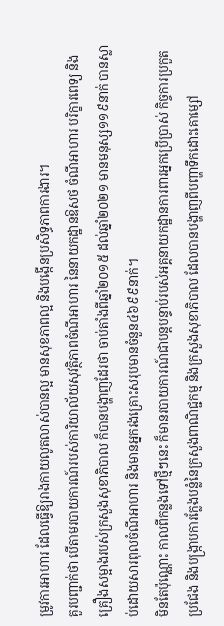ម្រូវការអាហារ ដែលធ្វើឱ្យរាងកាយលូតលាស់បានល្អ មានសុខភាពល្អ និងបង្កើនប្រសិទ្ធភាពការងារ។
គួរបញ្ជាក់ថា បើតាមរបាយការណ៍របស់ការិយាល័យសុវត្ថិភាពចំណីអាហារ នៃនាយកដ្ឋានឱសថ ចំណីអាហារ បរិក្ខារពេទ្យ និងគ្រឿងសម្អាងរបស់ក្រសួងសុខាភិបាល ក៏បានបង្ហាញដែរថា ចាប់តាំងពីឆ្នាំ២០១៥ ដល់ឆ្នាំ២០២១ មានមនុស្ស១១៩នាក់ បានស្លាប់ដោយសារពុលចំណីអាហារ និងមានអ្នករងគ្រោះសរុបមានចំនួន៤៦៩៩នាក់។
មិនតែប៉ុណ្ណោះ កាលពីកន្លងទៅថ្មីៗនេះ ក៏មានរបាយការណ៍ជាបន្តបន្ទាប់របស់អគ្គនាយកដ្ឋានការពារអ្នកប្រើប្រាស់ កិច្ចការប្រកួតប្រជែង និងបង្ក្រាបការក្លែងបន្លំនៃក្រសួងពាណិជ្ជកម្ម និងក្រសួងសុខាភិបាល ដែលបានបង្ហាញពីបញ្ហាទឹកដោះគោម្សៅ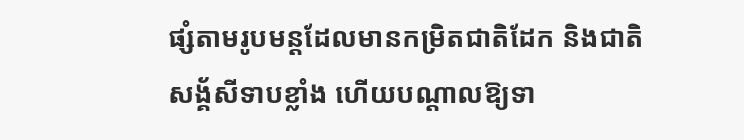ផ្សំតាមរូបមន្តដែលមានកម្រិតជាតិដែក និងជាតិសង្គ័សីទាបខ្លាំង ហើយបណ្តាលឱ្យទា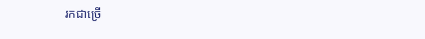រកជាច្រើ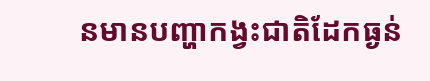នមានបញ្ហាកង្វះជាតិដែកធ្ងន់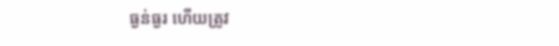ធ្ងន់ធ្ងរ ហើយត្រូវ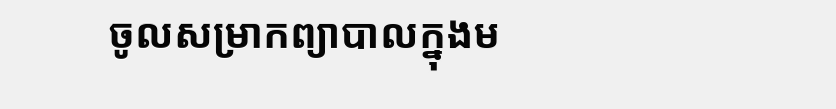ចូលសម្រាកព្យាបាលក្នុងម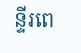ន្ទីរពេ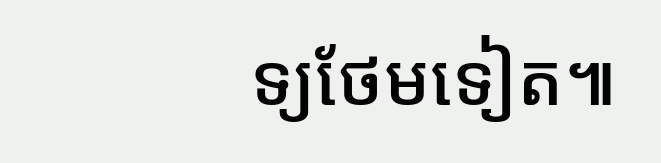ទ្យថែមទៀត៕